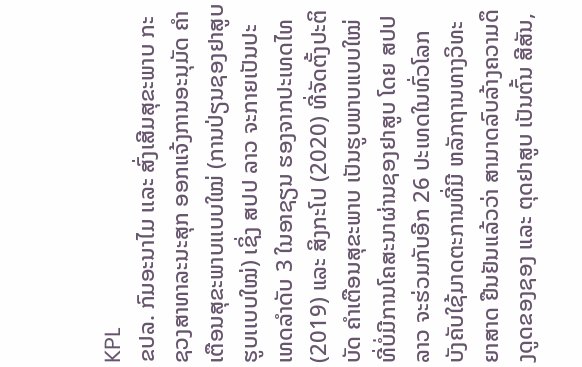KPL
ຂປລ. ກົມອະນາໄມ ເເລະ ສົ່ງເສີມສຸຂະພາບ ກະຊວງສາທາລະນະສຸກ ອອກແຈ້ງການອະນຸມັດ ຄຳເຕືອນສຸຂະພາບເເບບໃໝ່ (ການປ່ຽນຊອງຢາສູບຮູບເເບບໃໝ່) ເຊິ່ງ ສປປ ລາວ ຈະກາຍເປັນປະເທດລໍາດັບ 3 ໃນອາຊຽນ ຮອງຈາກປະເທດໄທ (2019) ແລະ ສິງກະໂປ (2020) ທີ່ຈັດຕັ້ງປະຕິບັດ ຄໍາເຕືອນສຸຂະພາບ ເປັນຮູບພາບແບບໃໝ່ ທີ່ບໍ່ມີການໂຄສະນາຜ່ານຊອງຢາສູບ ໂດຍ ສປປ ລາວ ຈະຮ່ວມກັບອີກ 26 ປະເທດໃນທົ່ວໂລກ ບັງຄັບໃຊ້ມາດຕະການທີ່ມີ ຫລັກຖານທາງວິທະຍາສາດ ຢືນຢັນແລ້ວວ່າ ສາມາດລົບລ້າງຄວາມດຶງດູດຂອງຊອງ ແລະ ຕຸດຢາສູບ ເປັນຕົ້ນ ສີສັນ,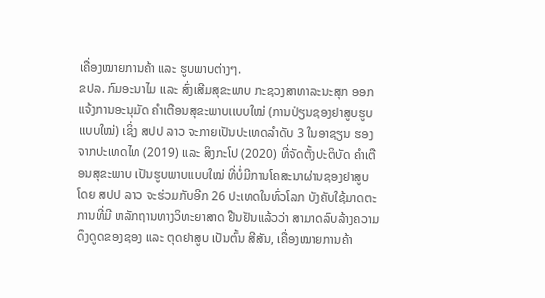ເຄື່ອງໝາຍການຄ້າ ແລະ ຮູບພາບຕ່າງໆ.
ຂປລ. ກົມອະນາໄມ ເເລະ ສົ່ງເສີມສຸຂະພາບ ກະຊວງສາທາລະນະສຸກ ອອກແຈ້ງການອະນຸມັດ ຄຳເຕືອນສຸຂະພາບເເບບໃໝ່ (ການປ່ຽນຊອງຢາສູບຮູບເເບບໃໝ່) ເຊິ່ງ ສປປ ລາວ ຈະກາຍເປັນປະເທດລໍາດັບ 3 ໃນອາຊຽນ ຮອງຈາກປະເທດໄທ (2019) ແລະ ສິງກະໂປ (2020) ທີ່ຈັດຕັ້ງປະຕິບັດ ຄໍາເຕືອນສຸຂະພາບ ເປັນຮູບພາບແບບໃໝ່ ທີ່ບໍ່ມີການໂຄສະນາຜ່ານຊອງຢາສູບ ໂດຍ ສປປ ລາວ ຈະຮ່ວມກັບອີກ 26 ປະເທດໃນທົ່ວໂລກ ບັງຄັບໃຊ້ມາດຕະການທີ່ມີ ຫລັກຖານທາງວິທະຍາສາດ ຢືນຢັນແລ້ວວ່າ ສາມາດລົບລ້າງຄວາມດຶງດູດຂອງຊອງ ແລະ ຕຸດຢາສູບ ເປັນຕົ້ນ ສີສັນ, ເຄື່ອງໝາຍການຄ້າ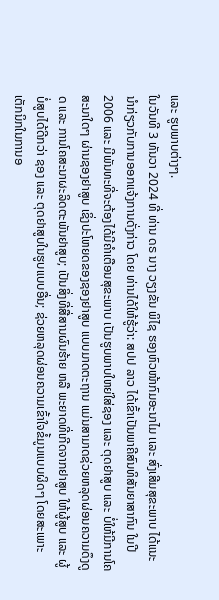ແລະ ຮູບພາບຕ່າງໆ.
ໃນວັນທີ 3 ທັນວາ 2024 ທີ່ ທ່ານ ດຣ ນາງ ວຽງຂັນ ພິໄຊ ຮອງຫົວໜ້າກົມອະນາໄມ ເເລະ ສົ່ງເສີມສຸຂະພາບ ໄດ້ແນະນໍາກ່ຽວກັບການອອກແຈ້ງການດັ່ງກ່າວ ໂດຍ ທ່ານໄດ້ໃຫ້ຮູ້ວ່າ: ສປປ ລາວ ໄດ້ເຂົ້າເປັນພາຄີສົນທິສັນຍາສາກົນ ໃນປີ 2006 ແລະ ມີພັນທະທີ່ຈະຕ້ອງໄດ້ມີຄຳເຕືອນສຸຂະພາບ ເປັນຮູບພາບໃຫຍ່ໃສ່ຊອງ ແລະ ຕຸດຢາສູບ ແລະ ບໍ່ໃຫ້ມີການໂຄສະນາໃດໆ ຜ່ານຊອງຢາສູບ ເຊິ່ງປະໂຫຍດຂອງຊອງຢາສູບ ແບບມາດຕະຖານ ເເມ່ນສາມາດຊ່ວຍຫລຸດຜ່ອນຄວາມດຶງດູດ ແລະ ການໂຄສະນາຜະລິດຕະພັນຢາສູບ; ເປັນສິ່ງທີ່ສື່ສານຜົນຮ້າຍ ຫລື ພະຍາດທີ່ເກີດຈາກຢາສູບ ໃຫ້ຜູ້ສູບ ແລະ ຜູ້ບໍ່ສູບໄດ້ດີກວ່າ ຊອງ ແລະ ຕຸດຢາສູບໃນຮູບແບບອື່ນ; ຊ່ວຍຫລຸດຜ່ອນຄວາມເຂົ້າໃຈຂໍ້ມູນແບບຜິດໆ ໂດຍສະເພາະ ເຕັກນິກໃນການອ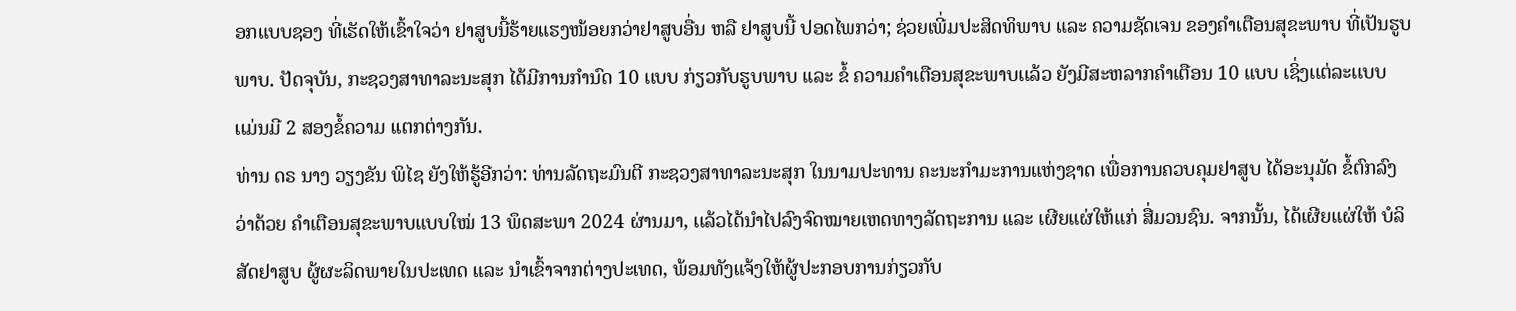ອກແບບຊອງ ທີ່ເຮັດໃຫ້ເຂົ້າໃຈວ່າ ຢາສູບນີ້ຮ້າຍແຮງໜ້ອຍກວ່າຢາສູບອື່ນ ຫລື ຢາສູບນີ້ ປອດໄພກວ່າ; ຊ່ວຍເພີ່ມປະສິດທິພາບ ແລະ ຄວາມຊັດເຈນ ຂອງຄໍາເຕືອນສຸຂະພາບ ທີ່ເປັນຮູບພາບ. ປັດຈຸບັນ, ກະຊວງສາທາລະນະສຸກ ໄດ້ມີການກຳນົດ 10 ເເບບ ກ່ຽວກັບຮູບພາບ ເເລະ ຂໍ້ ຄວາມຄຳເຕືອນສຸຂະພາບເເລ້ວ ຍັງມີສະຫລາກຄຳເຕືອນ 10 ແບບ ເຊິ່ງເເຕ່ລະເເບບ ເເມ່ນມີ 2 ສອງຂໍ້ຄວາມ ເເຕກຕ່າງກັນ.
ທ່ານ ດຣ ນາງ ວຽງຂັນ ພິໄຊ ຍັງໃຫ້ຮູ້ອີກວ່າ: ທ່ານລັດຖະມົນຕີ ກະຊວງສາທາລະນະສຸກ ໃນນາມປະທານ ຄະນະກຳມະການແຫ່ງຊາດ ເພື່ອການຄວບຄຸມຢາສູບ ໄດ້ອະນຸມັດ ຂໍ້ຕົກລົງວ່າດ້ວຍ ຄຳເຕືອນສຸຂະພາບແບບໃໝ່ 13 ພຶດສະພາ 2024 ຜ່ານມາ, ເເລ້ວໄດ້ນໍາໄປລົງຈົດໝາຍເຫດທາງລັດຖະການ ແລະ ເຜີຍແຜ່ໃຫ້ແກ່ ສື່ມວນຊົນ. ຈາກນັ້ນ, ໄດ້ເຜີຍແຜ່ໃຫ້ ບໍລິສັດຢາສູບ ຜູ້ຜະລິດພາຍໃນປະເທດ ແລະ ນໍາເຂົ້າຈາກຕ່າງປະເທດ, ພ້ອມທັງແຈ້ງໃຫ້ຜູ້ປະກອບການກ່ຽວກັບ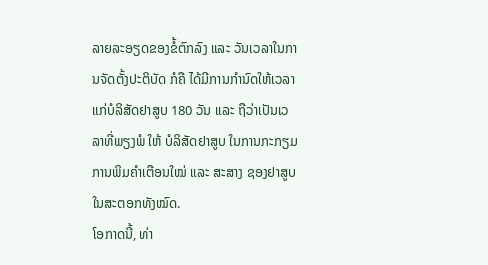ລາຍລະອຽດຂອງຂໍ້ຕົກລົງ ແລະ ວັນເວລາໃນການຈັດຕັ້ງປະຕິບັດ ກໍຄື ໄດ້ມີການກຳນົດໃຫ້ເວລາແກ່ບໍລິສັດຢາສູບ 180 ວັນ ເເລະ ຖືວ່າເປັນເວລາທີ່ພຽງພໍ ໃຫ້ ບໍລິສັດຢາສູບ ໃນການກະກຽມການພິມຄຳເຕືອນໃໝ່ ແລະ ສະສາງ ຊອງຢາສູບໃນສະຕອກທັງໝົດ.
ໂອກາດນີ້, ທ່າ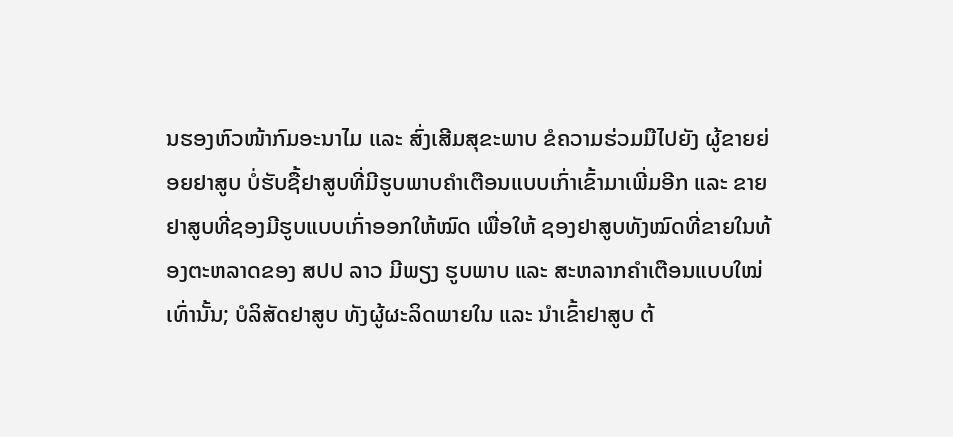ນຮອງຫົວໜ້າກົມອະນາໄມ ເເລະ ສົ່ງເສີມສຸຂະພາບ ຂໍຄວາມຮ່ວມມືໄປຍັງ ຜູ້ຂາຍຍ່ອຍຢາສູບ ບໍ່ຮັບຊື້ຢາສູບທີ່ມີຮູບພາບຄໍາເຕືອນແບບເກົ່າເຂົ້າມາເພີ່ມອີກ ແລະ ຂາຍຢາສູບທີ່ຊອງມີຮູບແບບເກົ່າອອກໃຫ້ໝົດ ເພື່ອໃຫ້ ຊອງຢາສູບທັງໝົດທີ່ຂາຍໃນທ້ອງຕະຫລາດຂອງ ສປປ ລາວ ມີພຽງ ຮູບພາບ ແລະ ສະຫລາກຄຳເຕືອນແບບໃໝ່ ເທົ່ານັ້ນ; ບໍລິສັດຢາສູບ ທັງຜູ້ຜະລິດພາຍໃນ ແລະ ນໍາເຂົ້າຢາສູບ ຕ້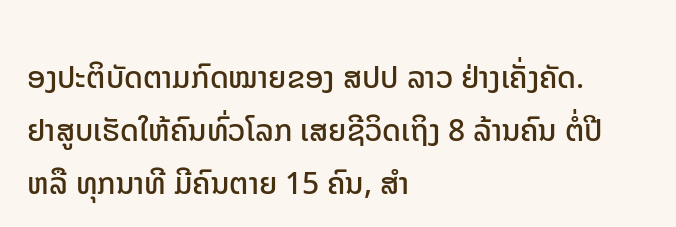ອງປະຕິບັດຕາມກົດໝາຍຂອງ ສປປ ລາວ ຢ່າງເຄັ່ງຄັດ.
ຢາສູບເຮັດໃຫ້ຄົນທົ່ວໂລກ ເສຍຊີວິດເຖິງ 8 ລ້ານຄົນ ຕໍ່ປີ ຫລື ທຸກນາທີ ມີຄົນຕາຍ 15 ຄົນ, ສໍາ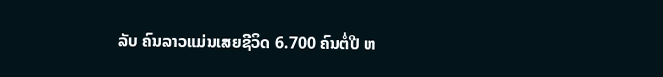ລັບ ຄົນລາວແມ່ນເສຍຊີວິດ 6.700 ຄົນຕໍ່ປີ ຫ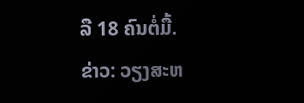ລື 18 ຄົນຕໍ່ມື້.
ຂ່າວ: ວຽງສະຫ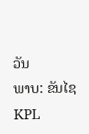ວັນ
ພາບ: ຂັນໄຊ
KPL